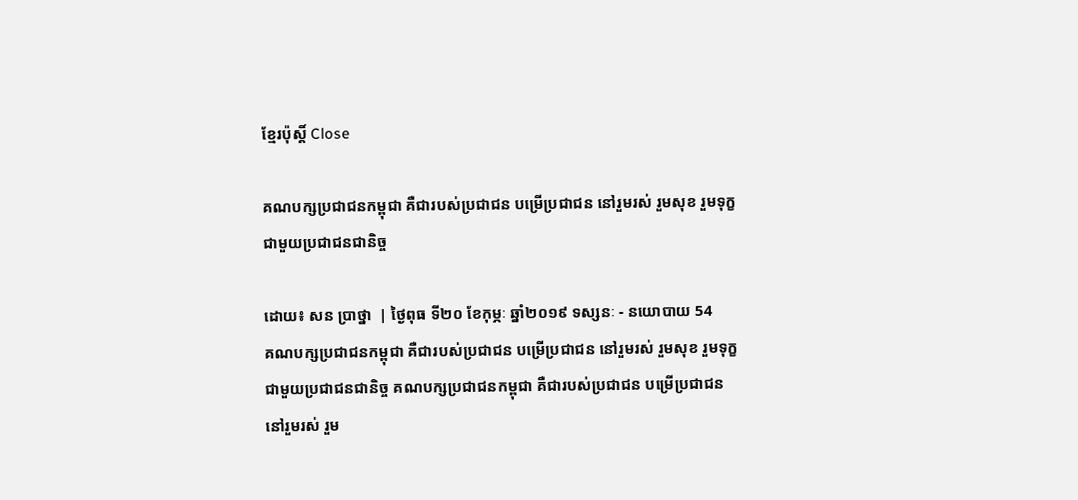ខ្មែរប៉ុស្ដិ៍ Close

គណបក្សប្រជាជនកម្ពុជា គឺជារបស់ប្រជាជន បម្រើប្រជាជន នៅរួមរស់ រួមសុខ រួមទុក្ខជាមួយប្រជាជនជានិច្ច

ដោយ៖ សន ប្រាថ្នា  | ថ្ងៃពុធ ទី២០ ខែកុម្ភៈ ឆ្នាំ២០១៩ ទស្សនៈ - នយោបាយ 54
គណបក្សប្រជាជនកម្ពុជា គឺជារបស់ប្រជាជន បម្រើប្រជាជន នៅរួមរស់ រួមសុខ រួមទុក្ខជាមួយប្រជាជនជានិច្ច គណបក្សប្រជាជនកម្ពុជា គឺជារបស់ប្រជាជន បម្រើប្រជាជន នៅរួមរស់ រួម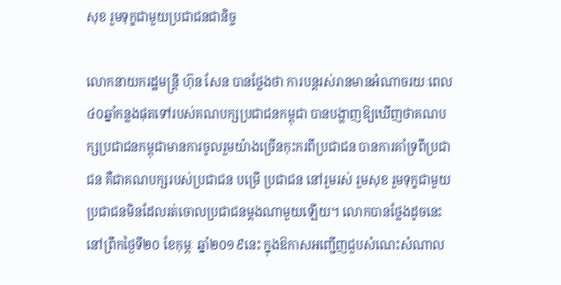សុខ រួមទុក្ខជាមួយប្រជាជនជានិច្ច

លោកនាយករដ្ឋមន្រ្តី ហ៊ុន សែន បានថ្លែងថា ការបន្តរស់រានមានអំណាចរយៈពេល៤០ឆ្នាំកន្លងផុតទៅរបស់គណបក្សប្រជាជនកម្ពុជា បានបង្ហាញឱ្យឃើញថាគណបក្សប្រជាជនកម្ពុជាមានការចូលរួមយ៉ាងច្រើនកុះករពីប្រជាជន បានការគាំទ្រពីប្រជាជន គឺជាគណបក្សរបស់ប្រជាជន បម្រើ ប្រជាជន នៅរួមរស់ រួមសុខ រួមទុក្ខជាមួយប្រជាជនមិនដែលរត់ចោលប្រជាជនម្តងណាមួយឡើយ។ លោកបានថ្លែងដូចនេះនៅព្រឹកថ្ងៃទី២០ ខែកុម្ភៈ ឆ្នាំ២០១៩នេះ ក្នុងឱកាសអញ្ជើញជួបសំណេះសំណាល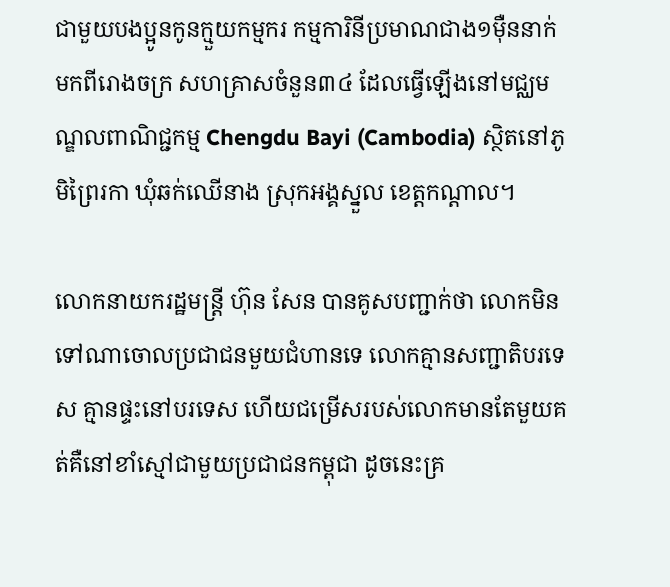ជាមួយបងប្អូនកូនក្មួយកម្មករ កម្មការិនីប្រមាណជាង១ម៉ឺននាក់ មកពីរោងចក្រ សហគ្រាសចំនួន៣៤ ដែលធ្វើឡើងនៅមជ្ឈមណ្ឌលពាណិជ្ជកម្ម Chengdu Bayi (Cambodia) ស្ថិតនៅភូមិព្រៃរកា ឃុំឆក់ឈើនាង ស្រុកអង្គស្នួល ខេត្តកណ្តាល។

លោកនាយករដ្ឋមន្រ្តី ហ៊ុន សែន បានគូសបញ្ជាក់ថា លោកមិនទៅណាចោលប្រជាជនមួយជំហានទេ លោកគ្មានសញ្ជាតិបរទេស គ្មានផ្ទះនៅបរទេស ហើយជម្រើសរបស់លោកមានតែមួយគត់គឺនៅខាំស្មៅជាមួយប្រជាជនកម្ពុជា ដូចនេះគ្រ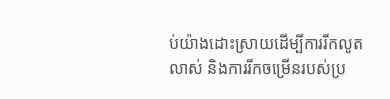ប់យ៉ាងដោះស្រាយដើម្បីការរីកលូតលាស់ និងការរីកចម្រើនរបស់ប្រ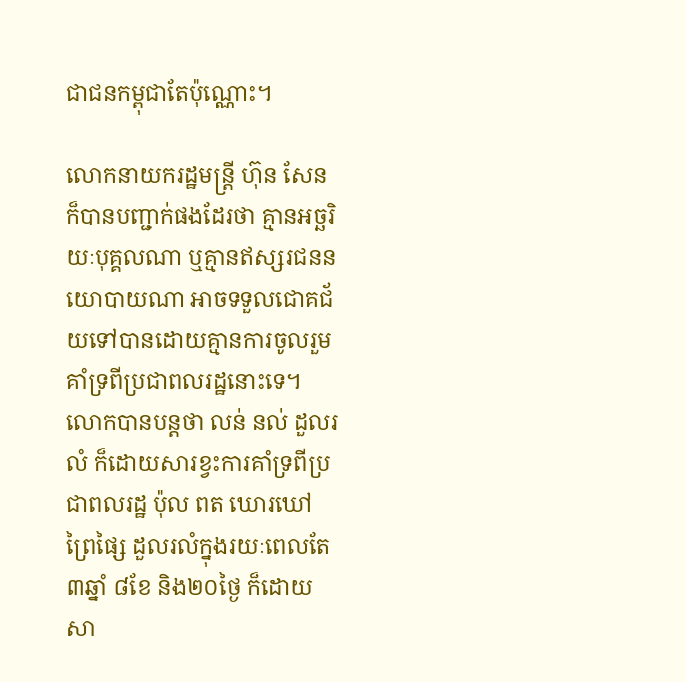ជាជនកម្ពុជាតែប៉ុណ្ណោះ។

លោកនាយករដ្ឋមន្រ្តី ហ៊ុន សែន ក៏បានបញ្ជាក់ផងដែរថា គ្មានអច្ឆរិយៈបុគ្គលណា ឬគ្មានឥស្សរជននយោបាយណា អាចទទួលជោគជ័យទៅបានដោយគ្មានការចូលរួមគាំទ្រពីប្រជាពលរដ្ឋនោះទេ។ លោកបានបន្តថា លន់ នល់ ដួលរលំ ក៏ដោយសារខ្វះការគាំទ្រពីប្រជាពលរដ្ឋ ប៉ុល ពត ឃោរឃៅព្រៃផ្សៃ ដួលរលំក្នុងរយៈពេលតែ៣ឆ្នាំ ៨ខែ និង២០ថ្ងៃ ក៏ដោយសា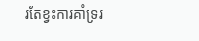រតែខ្វះការគាំទ្ររ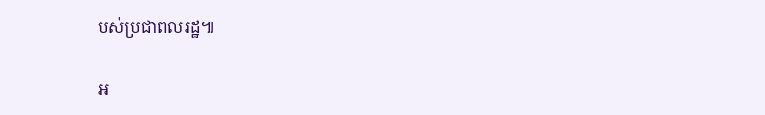បស់ប្រជាពលរដ្ឋ៕

អ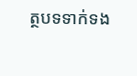ត្ថបទទាក់ទង